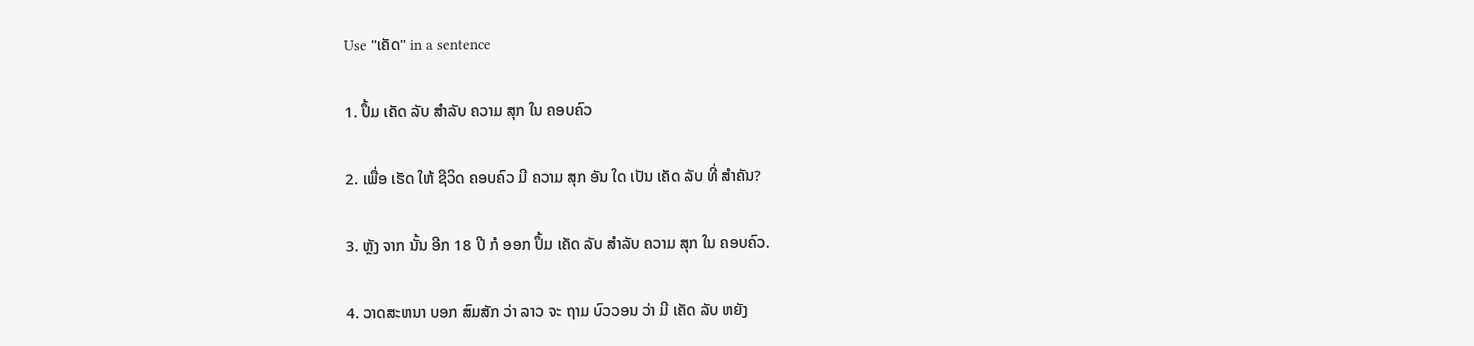Use "ເຄັດ" in a sentence

1. ປຶ້ມ ເຄັດ ລັບ ສໍາລັບ ຄວາມ ສຸກ ໃນ ຄອບຄົວ

2. ເພື່ອ ເຮັດ ໃຫ້ ຊີວິດ ຄອບຄົວ ມີ ຄວາມ ສຸກ ອັນ ໃດ ເປັນ ເຄັດ ລັບ ທີ່ ສໍາຄັນ?

3. ຫຼັງ ຈາກ ນັ້ນ ອີກ 18 ປີ ກໍ ອອກ ປຶ້ມ ເຄັດ ລັບ ສໍາລັບ ຄວາມ ສຸກ ໃນ ຄອບຄົວ.

4. ວາດສະຫນາ ບອກ ສົມສັກ ວ່າ ລາວ ຈະ ຖາມ ບົວວອນ ວ່າ ມີ ເຄັດ ລັບ ຫຍັງ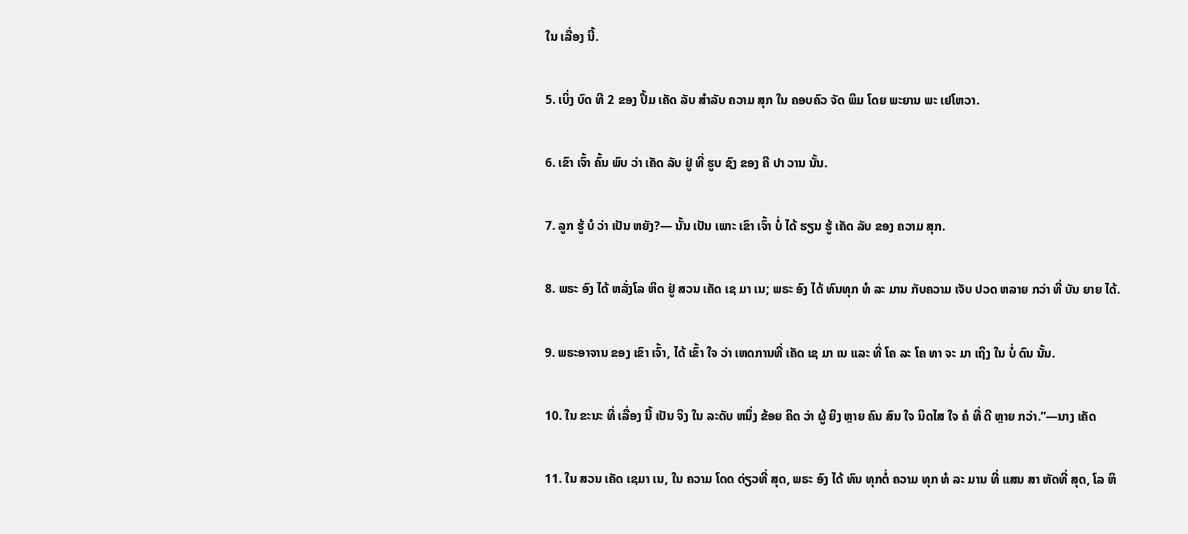ໃນ ເລື່ອງ ນີ້.

5. ເບິ່ງ ບົດ ທີ 2 ຂອງ ປຶ້ມ ເຄັດ ລັບ ສໍາລັບ ຄວາມ ສຸກ ໃນ ຄອບຄົວ ຈັດ ພິມ ໂດຍ ພະຍານ ພະ ເຢໂຫວາ.

6. ເຂົາ ເຈົ້າ ຄົ້ນ ພົບ ວ່າ ເຄັດ ລັບ ຢູ່ ທີ່ ຮູບ ຊົງ ຂອງ ຄີ ປາ ວານ ນັ້ນ.

7. ລູກ ຮູ້ ບໍ ວ່າ ເປັນ ຫຍັງ?— ນັ້ນ ເປັນ ເພາະ ເຂົາ ເຈົ້າ ບໍ່ ໄດ້ ຮຽນ ຮູ້ ເຄັດ ລັບ ຂອງ ຄວາມ ສຸກ.

8. ພຣະ ອົງ ໄດ້ ຫລັ່ງໂລ ຫິດ ຢູ່ ສວນ ເຄັດ ເຊ ມາ ເນ; ພຣະ ອົງ ໄດ້ ທົນທຸກ ທໍ ລະ ມານ ກັບຄວາມ ເຈັບ ປວດ ຫລາຍ ກວ່າ ທີ່ ບັນ ຍາຍ ໄດ້.

9. ພຣະອາຈານ ຂອງ ເຂົາ ເຈົ້າ, ໄດ້ ເຂົ້າ ໃຈ ວ່າ ເຫດການທີ່ ເຄັດ ເຊ ມາ ເນ ແລະ ທີ່ ໂຄ ລະ ໂຄ ທາ ຈະ ມາ ເຖິງ ໃນ ບໍ່ ດົນ ນັ້ນ.

10. ໃນ ຂະນະ ທີ່ ເລື່ອງ ນີ້ ເປັນ ຈິງ ໃນ ລະດັບ ຫນຶ່ງ ຂ້ອຍ ຄິດ ວ່າ ຜູ້ ຍິງ ຫຼາຍ ຄົນ ສົນ ໃຈ ນິດໄສ ໃຈ ຄໍ ທີ່ ດີ ຫຼາຍ ກວ່າ.”—ນາງ ເຄັດ

11. ໃນ ສວນ ເຄັດ ເຊມາ ເນ, ໃນ ຄວາມ ໂດດ ດ່ຽວທີ່ ສຸດ, ພຣະ ອົງ ໄດ້ ທົນ ທຸກຕໍ່ ຄວາມ ທຸກ ທໍ ລະ ມານ ທີ່ ແສນ ສາ ຫັດທີ່ ສຸດ, ໂລ ຫິ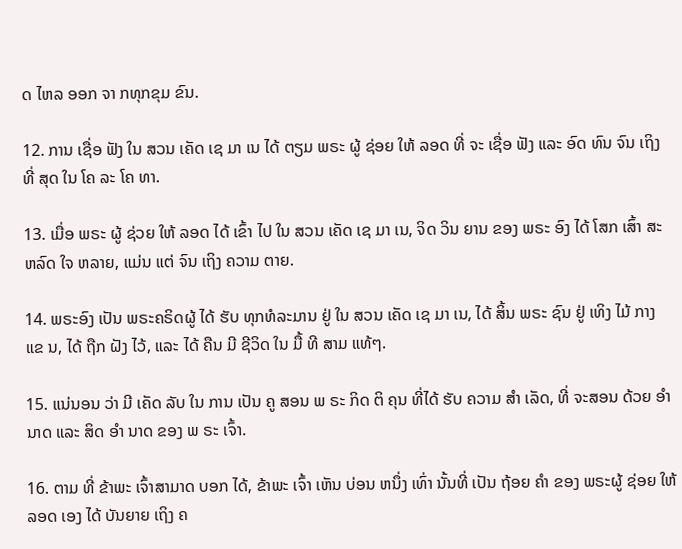ດ ໄຫລ ອອກ ຈາ ກທຸກຂຸມ ຂົນ.

12. ການ ເຊື່ອ ຟັງ ໃນ ສວນ ເຄັດ ເຊ ມາ ເນ ໄດ້ ຕຽມ ພຣະ ຜູ້ ຊ່ອຍ ໃຫ້ ລອດ ທີ່ ຈະ ເຊື່ອ ຟັງ ແລະ ອົດ ທົນ ຈົນ ເຖິງ ທີ່ ສຸດ ໃນ ໂຄ ລະ ໂຄ ທາ.

13. ເມື່ອ ພຣະ ຜູ້ ຊ່ວຍ ໃຫ້ ລອດ ໄດ້ ເຂົ້າ ໄປ ໃນ ສວນ ເຄັດ ເຊ ມາ ເນ, ຈິດ ວິນ ຍານ ຂອງ ພຣະ ອົງ ໄດ້ ໂສກ ເສົ້າ ສະ ຫລົດ ໃຈ ຫລາຍ, ແມ່ນ ແຕ່ ຈົນ ເຖິງ ຄວາມ ຕາຍ.

14. ພຣະອົງ ເປັນ ພຣະຄຣິດຜູ້ ໄດ້ ຮັບ ທຸກທໍລະມານ ຢູ່ ໃນ ສວນ ເຄັດ ເຊ ມາ ເນ, ໄດ້ ສິ້ນ ພຣະ ຊົນ ຢູ່ ເທິງ ໄມ້ ກາງ ແຂ ນ, ໄດ້ ຖືກ ຝັງ ໄວ້, ແລະ ໄດ້ ຄືນ ມີ ຊີວິດ ໃນ ມື້ ທີ ສາມ ແທ້ໆ.

15. ແນ່ນອນ ວ່າ ມີ ເຄັດ ລັບ ໃນ ການ ເປັນ ຄູ ສອນ ພ ຣະ ກິດ ຕິ ຄຸນ ທີ່ໄດ້ ຮັບ ຄວາມ ສໍາ ເລັດ, ທີ່ ຈະສອນ ດ້ວຍ ອໍາ ນາດ ແລະ ສິດ ອໍາ ນາດ ຂອງ ພ ຣະ ເຈົ້າ.

16. ຕາມ ທີ່ ຂ້າພະ ເຈົ້າສາມາດ ບອກ ໄດ້, ຂ້າພະ ເຈົ້າ ເຫັນ ບ່ອນ ຫນຶ່ງ ເທົ່າ ນັ້ນທີ່ ເປັນ ຖ້ອຍ ຄໍາ ຂອງ ພຣະຜູ້ ຊ່ອຍ ໃຫ້ ລອດ ເອງ ໄດ້ ບັນຍາຍ ເຖິງ ຄ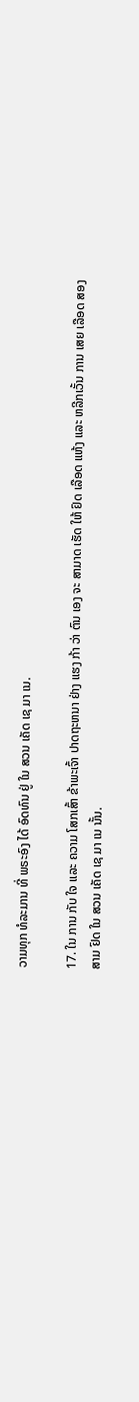ວາມທຸກ ທໍລະມານ ທີ່ ພຣະອົງ ໄດ້ ອົດທົນ ຢູ່ ໃນ ສວນ ເຄັດ ເຊ ມາ ເນ.

17. ໃນ ການ ກັບ ໃຈ ແລະ ຄວາມ ໂສກເສົ້າ ຂ້າພະເຈົ້າ ປາດຖະຫນາ ຢ່າງ ແຮງ ກ້າ ວ່າ ຕົນ ເອງ ຈະ ສາມາດ ເຮັດ ໃຫ້ ຢົດ ເລືອດ ແຫ້ງ ແລະ ຫລີກເວັ້ນ ການ ເສຍ ເລືອດ ສອງ ສາມ ຢົດ ໃນ ສວນ ເຄັດ ເຊ ມາ ເນ ນັ້ນ.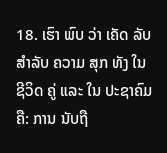18. ເຮົາ ພົບ ວ່າ ເຄັດ ລັບ ສໍາລັບ ຄວາມ ສຸກ ທັງ ໃນ ຊີວິດ ຄູ່ ແລະ ໃນ ປະຊາຄົມ ຄື: ການ ນັບຖື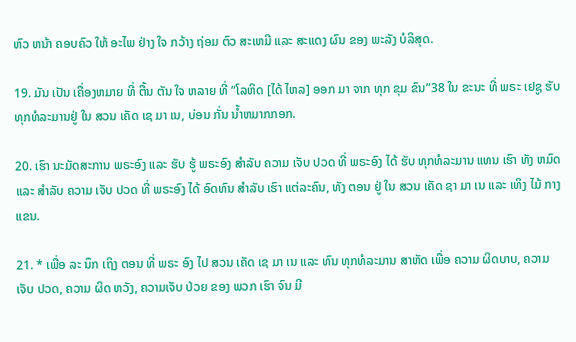ຫົວ ຫນ້າ ຄອບຄົວ ໃຫ້ ອະໄພ ຢ່າງ ໃຈ ກວ້າງ ຖ່ອມ ຕົວ ສະເຫມີ ແລະ ສະແດງ ຜົນ ຂອງ ພະລັງ ບໍລິສຸດ.

19. ມັນ ເປັນ ເຄື່ອງຫມາຍ ທີ່ ຕື້ນ ຕັນ ໃຈ ຫລາຍ ທີ່ “ໂລຫິດ [ໄດ້ ໄຫລ] ອອກ ມາ ຈາກ ທຸກ ຂຸມ ຂົນ”38 ໃນ ຂະນະ ທີ່ ພຣະ ເຢຊູ ຮັບ ທຸກທໍລະມານຢູ່ ໃນ ສວນ ເຄັດ ເຊ ມາ ເນ, ບ່ອນ ກັ່ນ ນ້ຳຫມາກກອກ.

20. ເຮົາ ນະມັດສະການ ພຣະອົງ ແລະ ຮັບ ຮູ້ ພຣະອົງ ສໍາລັບ ຄວາມ ເຈັບ ປວດ ທີ່ ພຣະອົງ ໄດ້ ຮັບ ທຸກທໍລະມານ ແທນ ເຮົາ ທັງ ຫມົດ ແລະ ສໍາລັບ ຄວາມ ເຈັບ ປວດ ທີ່ ພຣະອົງ ໄດ້ ອົດທົນ ສໍາລັບ ເຮົາ ແຕ່ລະຄົນ, ທັງ ຕອນ ຢູ່ ໃນ ສວນ ເຄັດ ຊາ ມາ ເນ ແລະ ເທິງ ໄມ້ ກາງ ແຂນ.

21. * ເພື່ອ ລະ ນຶກ ເຖິງ ຕອນ ທີ່ ພຣະ ອົງ ໄປ ສວນ ເຄັດ ເຊ ມາ ເນ ແລະ ທົນ ທຸກທໍລະມານ ສາຫັດ ເພື່ອ ຄວາມ ຜິດບາບ, ຄວາມເຈັບ ປວດ, ຄວາມ ຜິດ ຫວັງ, ຄວາມເຈັບ ປ່ວຍ ຂອງ ພວກ ເຮົາ ຈົນ ມີ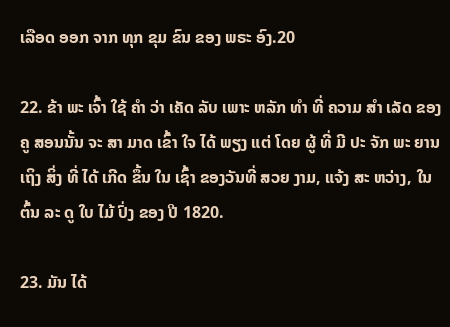ເລືອດ ອອກ ຈາກ ທຸກ ຂຸມ ຂົນ ຂອງ ພຣະ ອົງ.20

22. ຂ້າ ພະ ເຈົ້າ ໃຊ້ ຄໍາ ວ່າ ເຄັດ ລັບ ເພາະ ຫລັກ ທໍາ ທີ່ ຄວາມ ສໍາ ເລັດ ຂອງ ຄູ ສອນນັ້ນ ຈະ ສາ ມາດ ເຂົ້າ ໃຈ ໄດ້ ພຽງ ແຕ່ ໂດຍ ຜູ້ ທີ່ ມີ ປະ ຈັກ ພະ ຍານ ເຖິງ ສິ່ງ ທີ່ ໄດ້ ເກີດ ຂຶ້ນ ໃນ ເຊົ້າ ຂອງວັນທີ່ ສວຍ ງາມ, ແຈ້ງ ສະ ຫວ່າງ, ໃນ ຕົ້ນ ລະ ດູ ໃບ ໄມ້ ປົ່ງ ຂອງ ປີ 1820.

23. ມັນ ໄດ້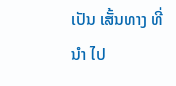ເປັນ ເສັ້ນທາງ ທີ່ ນໍາ ໄປ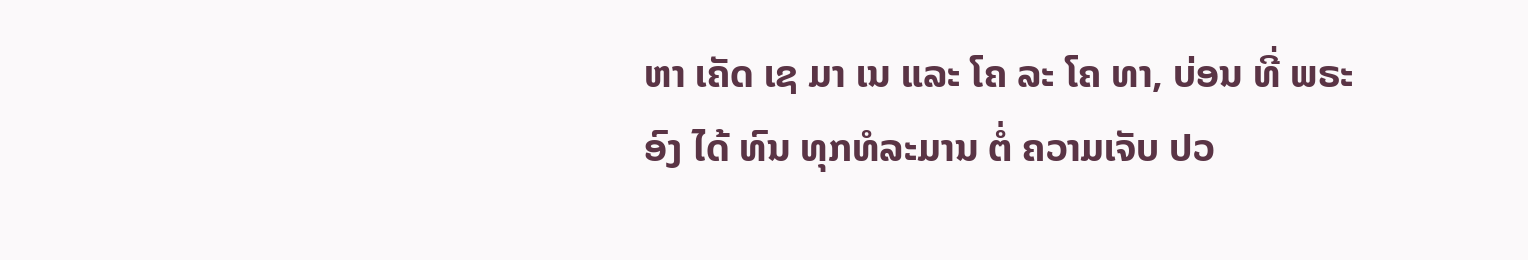ຫາ ເຄັດ ເຊ ມາ ເນ ແລະ ໂຄ ລະ ໂຄ ທາ, ບ່ອນ ທີ່ ພຣະ ອົງ ໄດ້ ທົນ ທຸກທໍລະມານ ຕໍ່ ຄວາມເຈັບ ປວ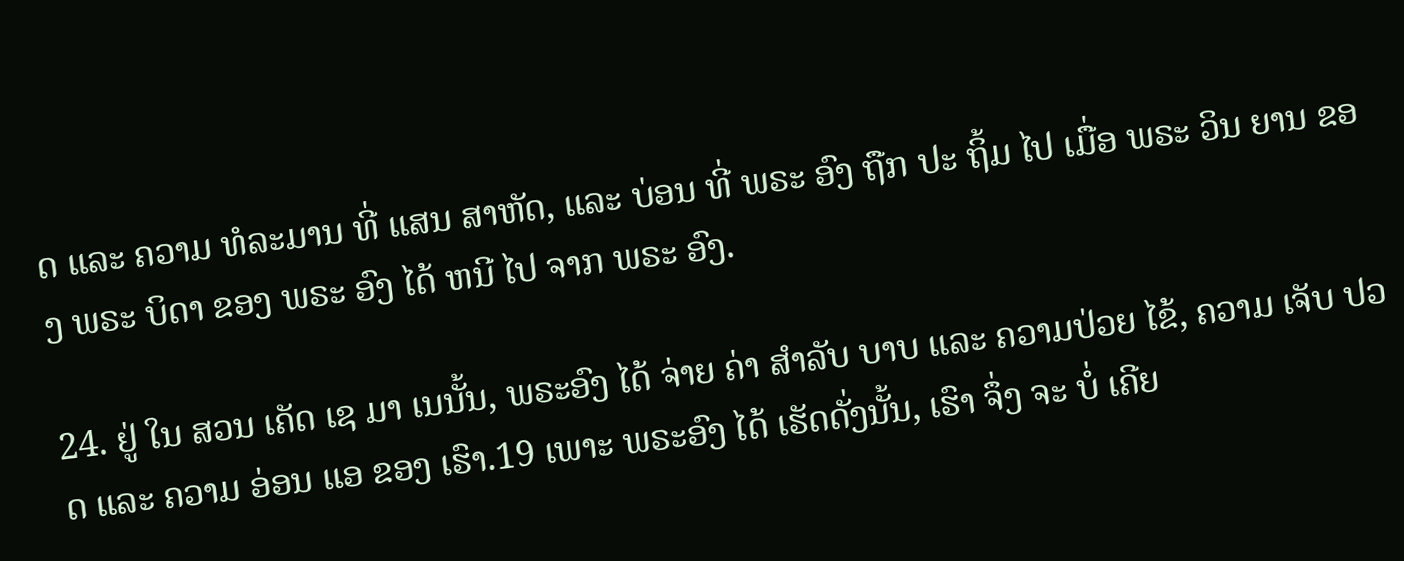ດ ແລະ ຄວາມ ທໍລະມານ ທີ່ ແສນ ສາຫັດ, ແລະ ບ່ອນ ທີ່ ພຣະ ອົງ ຖືກ ປະ ຖິ້ມ ໄປ ເມື່ອ ພຣະ ວິນ ຍານ ຂອງ ພຣະ ບິດາ ຂອງ ພຣະ ອົງ ໄດ້ ຫນີ ໄປ ຈາກ ພຣະ ອົງ.

24. ຢູ່ ໃນ ສວນ ເຄັດ ເຊ ມາ ເນນັ້ນ, ພຣະອົງ ໄດ້ ຈ່າຍ ຄ່າ ສໍາລັບ ບາບ ແລະ ຄວາມປ່ວຍ ໄຂ້, ຄວາມ ເຈັບ ປວດ ແລະ ຄວາມ ອ່ອນ ແອ ຂອງ ເຮົາ.19 ເພາະ ພຣະອົງ ໄດ້ ເຮັດດັ່ງນັ້ນ, ເຮົາ ຈຶ່ງ ຈະ ບໍ່ ເຄີຍ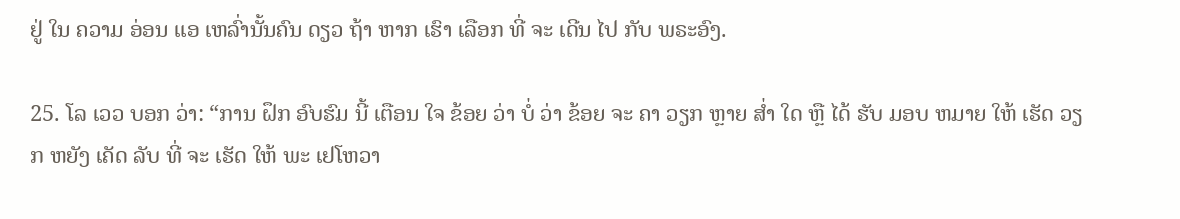ຢູ່ ໃນ ຄວາມ ອ່ອນ ແອ ເຫລົ່ານັ້ນຄົນ ດຽວ ຖ້າ ຫາກ ເຮົາ ເລືອກ ທີ່ ຈະ ເດີນ ໄປ ກັບ ພຣະອົງ.

25. ໂລ ເວວ ບອກ ວ່າ: “ການ ຝຶກ ອົບຮົມ ນີ້ ເຕືອນ ໃຈ ຂ້ອຍ ວ່າ ບໍ່ ວ່າ ຂ້ອຍ ຈະ ຄາ ວຽກ ຫຼາຍ ສໍ່າ ໃດ ຫຼື ໄດ້ ຮັບ ມອບ ຫມາຍ ໃຫ້ ເຮັດ ວຽກ ຫຍັງ ເຄັດ ລັບ ທີ່ ຈະ ເຮັດ ໃຫ້ ພະ ເຢໂຫວາ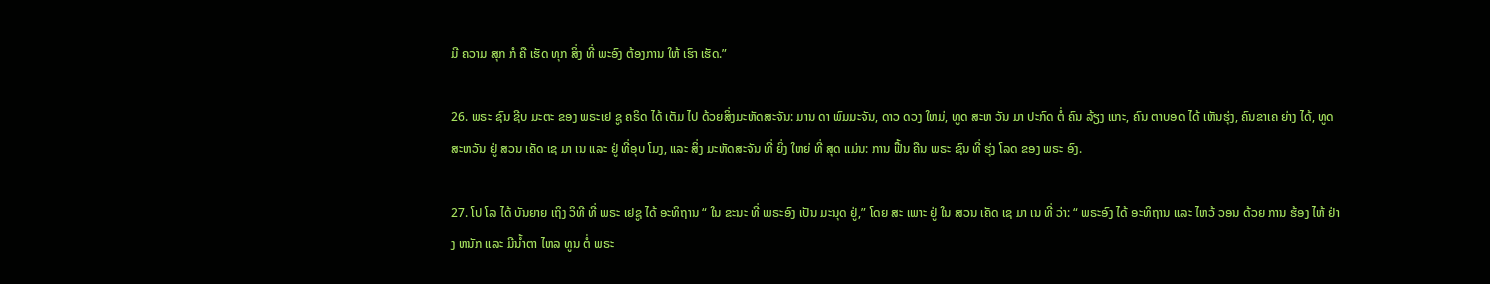ມີ ຄວາມ ສຸກ ກໍ ຄື ເຮັດ ທຸກ ສິ່ງ ທີ່ ພະອົງ ຕ້ອງການ ໃຫ້ ເຮົາ ເຮັດ.”

26. ພຣະ ຊົນ ຊີບ ມະຕະ ຂອງ ພຣະເຢ ຊູ ຄຣິດ ໄດ້ ເຕັມ ໄປ ດ້ວຍສິ່ງມະຫັດສະຈັນ: ມານ ດາ ພົມມະຈັນ, ດາວ ດວງ ໃຫມ່, ທູດ ສະຫ ວັນ ມາ ປະກົດ ຕໍ່ ຄົນ ລ້ຽງ ແກະ, ຄົນ ຕາບອດ ໄດ້ ເຫັນຮຸ່ງ, ຄົນຂາເຄ ຍ່າງ ໄດ້, ທູດ ສະຫວັນ ຢູ່ ສວນ ເຄັດ ເຊ ມາ ເນ ແລະ ຢູ່ ທີ່ອຸບ ໂມງ, ແລະ ສິ່ງ ມະຫັດສະຈັນ ທີ່ ຍິ່ງ ໃຫຍ່ ທີ່ ສຸດ ແມ່ນ: ການ ຟື້ນ ຄືນ ພຣະ ຊົນ ທີ່ ຮຸ່ງ ໂລດ ຂອງ ພຣະ ອົງ.

27. ໂປ ໂລ ໄດ້ ບັນຍາຍ ເຖິງ ວິທີ ທີ່ ພຣະ ເຢຊູ ໄດ້ ອະທິຖານ “ ໃນ ຂະນະ ທີ່ ພຣະອົງ ເປັນ ມະນຸດ ຢູ່,” ໂດຍ ສະ ເພາະ ຢູ່ ໃນ ສວນ ເຄັດ ເຊ ມາ ເນ ທີ່ ວ່າ: “ ພຣະອົງ ໄດ້ ອະທິຖານ ແລະ ໄຫວ້ ວອນ ດ້ວຍ ການ ຮ້ອງ ໄຫ້ ຢ່າງ ຫນັກ ແລະ ມີນ້ຳຕາ ໄຫລ ທູນ ຕໍ່ ພຣະ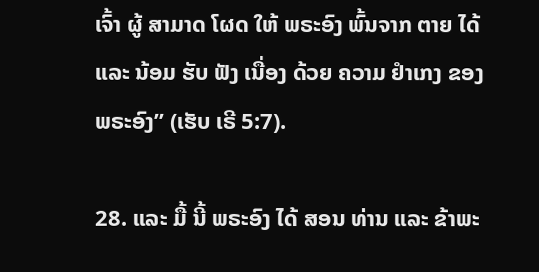ເຈົ້າ ຜູ້ ສາມາດ ໂຜດ ໃຫ້ ພຣະອົງ ພົ້ນຈາກ ຕາຍ ໄດ້ ແລະ ນ້ອມ ຮັບ ຟັງ ເນື່ອງ ດ້ວຍ ຄວາມ ຢໍາເກງ ຂອງ ພຣະອົງ” (ເຮັບ ເຣີ 5:7).

28. ແລະ ມື້ ນີ້ ພຣະອົງ ໄດ້ ສອນ ທ່ານ ແລະ ຂ້າພະ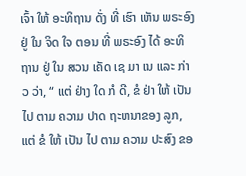ເຈົ້າ ໃຫ້ ອະທິຖານ ດັ່ງ ທີ່ ເຮົາ ເຫັນ ພຣະອົງ ຢູ່ ໃນ ຈິດ ໃຈ ຕອນ ທີ່ ພຣະອົງ ໄດ້ ອະທິຖານ ຢູ່ ໃນ ສວນ ເຄັດ ເຊ ມາ ເນ ແລະ ກ່າວ ວ່າ, “ ແຕ່ ຢ່າງ ໃດ ກໍ ດີ, ຂໍ ຢ່າ ໃຫ້ ເປັນ ໄປ ຕາມ ຄວາມ ປາດ ຖະຫນາຂອງ ລູກ, ແຕ່ ຂໍ ໃຫ້ ເປັນ ໄປ ຕາມ ຄວາມ ປະສົງ ຂອ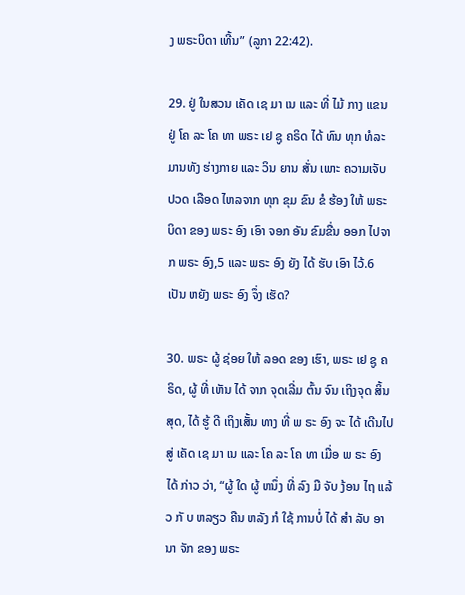ງ ພຣະບິດາ ເທີ້ນ” (ລູກາ 22:42).

29. ຢູ່ ໃນສວນ ເຄັດ ເຊ ມາ ເນ ແລະ ທີ່ ໄມ້ ກາງ ແຂນ ຢູ່ ໂຄ ລະ ໂຄ ທາ ພຣະ ເຢ ຊູ ຄຣິດ ໄດ້ ທົນ ທຸກ ທໍລະມານທັງ ຮ່າງກາຍ ແລະ ວິນ ຍານ ສັ່ນ ເພາະ ຄວາມເຈັບ ປວດ ເລືອດ ໄຫລຈາກ ທຸກ ຂຸມ ຂົນ ຂໍ ຮ້ອງ ໃຫ້ ພຣະ ບິດາ ຂອງ ພຣະ ອົງ ເອົາ ຈອກ ອັນ ຂົມຂື່ນ ອອກ ໄປຈາກ ພຣະ ອົງ,5 ແລະ ພຣະ ອົງ ຍັງ ໄດ້ ຮັບ ເອົາ ໄວ້.6 ເປັນ ຫຍັງ ພຣະ ອົງ ຈຶ່ງ ເຮັດ?

30. ພຣະ ຜູ້ ຊ່ອຍ ໃຫ້ ລອດ ຂອງ ເຮົາ, ພຣະ ເຢ ຊູ ຄຣິດ, ຜູ້ ທີ່ ເຫັນ ໄດ້ ຈາກ ຈຸດເລີ່ມ ຕົ້ນ ຈົນ ເຖິງຈຸດ ສິ້ນ ສຸດ, ໄດ້ ຮູ້ ດີ ເຖິງເສັ້ນ ທາງ ທີ່ ພ ຣະ ອົງ ຈະ ໄດ້ ເດີນໄປ ສູ່ ເຄັດ ເຊ ມາ ເນ ແລະ ໂຄ ລະ ໂຄ ທາ ເມື່ອ ພ ຣະ ອົງ ໄດ້ ກ່າວ ວ່າ, “ຜູ້ ໃດ ຜູ້ ຫນຶ່ງ ທີ່ ລົງ ມື ຈັບ ງ້ອນ ໄຖ ແລ້ວ ກັ ບ ຫລຽວ ຄືນ ຫລັງ ກໍ ໃຊ້ ການບໍ່ ໄດ້ ສໍາ ລັບ ອາ ນາ ຈັກ ຂອງ ພຣະ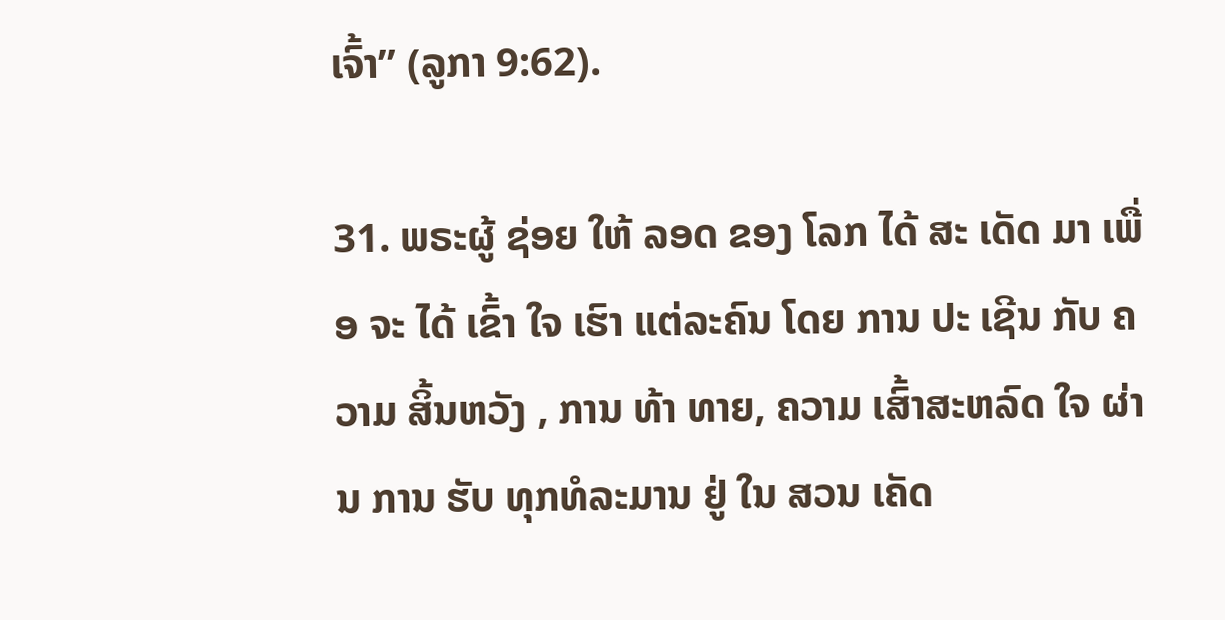ເຈົ້າ” (ລູກາ 9:62).

31. ພຣະຜູ້ ຊ່ອຍ ໃຫ້ ລອດ ຂອງ ໂລກ ໄດ້ ສະ ເດັດ ມາ ເພື່ອ ຈະ ໄດ້ ເຂົ້າ ໃຈ ເຮົາ ແຕ່ລະຄົນ ໂດຍ ການ ປະ ເຊີນ ກັບ ຄວາມ ສິ້ນຫວັງ , ການ ທ້າ ທາຍ, ຄວາມ ເສົ້າສະຫລົດ ໃຈ ຜ່ານ ການ ຮັບ ທຸກທໍລະມານ ຢູ່ ໃນ ສວນ ເຄັດ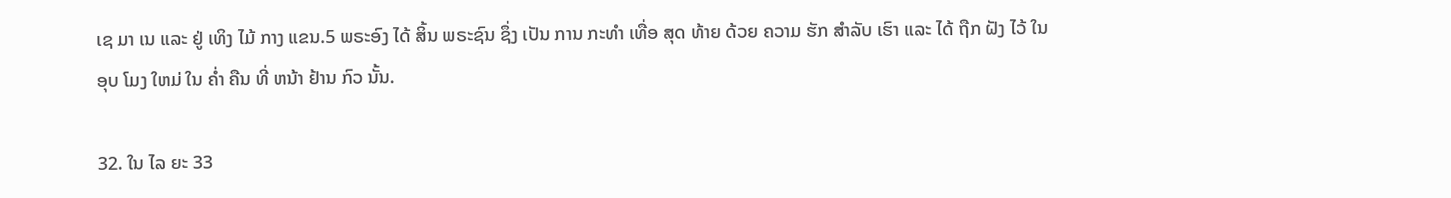ເຊ ມາ ເນ ແລະ ຢູ່ ເທິງ ໄມ້ ກາງ ແຂນ.5 ພຣະອົງ ໄດ້ ສິ້ນ ພຣະຊົນ ຊຶ່ງ ເປັນ ການ ກະທໍາ ເທື່ອ ສຸດ ທ້າຍ ດ້ວຍ ຄວາມ ຮັກ ສໍາລັບ ເຮົາ ແລະ ໄດ້ ຖືກ ຝັງ ໄວ້ ໃນ ອຸບ ໂມງ ໃຫມ່ ໃນ ຄ່ຳ ຄືນ ທີ່ ຫນ້າ ຢ້ານ ກົວ ນັ້ນ.

32. ໃນ ໄລ ຍະ 33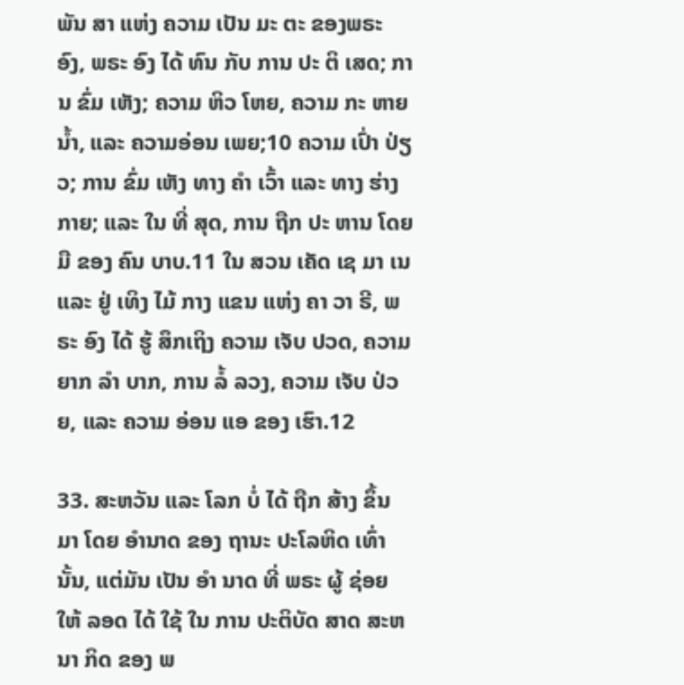ພັນ ສາ ແຫ່ງ ຄວາມ ເປັນ ມະ ຕະ ຂອງພຣະ ອົງ, ພຣະ ອົງ ໄດ້ ທົນ ກັບ ການ ປະ ຕິ ເສດ; ການ ຂົ່ມ ເຫັງ; ຄວາມ ຫິວ ໂຫຍ, ຄວາມ ກະ ຫາຍ ນ້ຳ, ແລະ ຄວາມອ່ອນ ເພຍ;10 ຄວາມ ເປົ່າ ປ່ຽວ; ການ ຂົ່ມ ເຫັງ ທາງ ຄໍາ ເວົ້າ ແລະ ທາງ ຮ່າງ ກາຍ; ແລະ ໃນ ທີ່ ສຸດ, ການ ຖືກ ປະ ຫານ ໂດຍ ມື ຂອງ ຄົນ ບາບ.11 ໃນ ສວນ ເຄັດ ເຊ ມາ ເນ ແລະ ຢູ່ ເທິງ ໄມ້ ກາງ ແຂນ ແຫ່ງ ຄາ ວາ ຣີ, ພຣະ ອົງ ໄດ້ ຮູ້ ສຶກເຖິງ ຄວາມ ເຈັບ ປວດ, ຄວາມ ຍາກ ລໍາ ບາກ, ການ ລໍ້ ລວງ, ຄວາມ ເຈັບ ປ່ວຍ, ແລະ ຄວາມ ອ່ອນ ແອ ຂອງ ເຮົາ.12

33. ສະຫວັນ ແລະ ໂລກ ບໍ່ ໄດ້ ຖືກ ສ້າງ ຂຶ້ນ ມາ ໂດຍ ອໍານາດ ຂອງ ຖານະ ປະໂລຫິດ ເທົ່າ ນັ້ນ, ແຕ່ມັນ ເປັນ ອໍາ ນາດ ທີ່ ພຣະ ຜູ້ ຊ່ອຍ ໃຫ້ ລອດ ໄດ້ ໃຊ້ ໃນ ການ ປະຕິບັດ ສາດ ສະຫນາ ກິດ ຂອງ ພ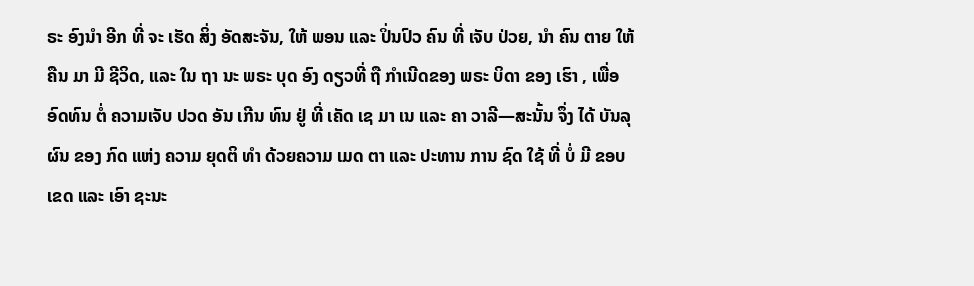ຣະ ອົງນໍາ ອີກ ທີ່ ຈະ ເຮັດ ສິ່ງ ອັດສະຈັນ, ໃຫ້ ພອນ ແລະ ປິ່ນປົວ ຄົນ ທີ່ ເຈັບ ປ່ວຍ, ນໍາ ຄົນ ຕາຍ ໃຫ້ ຄືນ ມາ ມີ ຊີວິດ, ແລະ ໃນ ຖາ ນະ ພຣະ ບຸດ ອົງ ດຽວທີ່ ຖື ກໍາເນີດຂອງ ພຣະ ບິດາ ຂອງ ເຮົາ , ເພື່ອ ອົດທົນ ຕໍ່ ຄວາມເຈັບ ປວດ ອັນ ເກີນ ທົນ ຢູ່ ທີ່ ເຄັດ ເຊ ມາ ເນ ແລະ ຄາ ວາລີ—ສະນັ້ນ ຈຶ່ງ ໄດ້ ບັນລຸ ຜົນ ຂອງ ກົດ ແຫ່ງ ຄວາມ ຍຸດຕິ ທໍາ ດ້ວຍຄວາມ ເມດ ຕາ ແລະ ປະທານ ການ ຊົດ ໃຊ້ ທີ່ ບໍ່ ມີ ຂອບ ເຂດ ແລະ ເອົາ ຊະນະ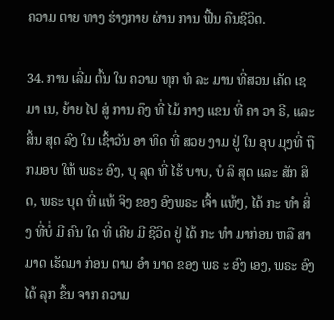ຄວາມ ຕາຍ ທາງ ຮ່າງກາຍ ຜ່ານ ການ ຟື້ນ ຄືນຊີວິດ.

34. ການ ເລີ່ມ ຕົ້ນ ໃນ ຄວາມ ທຸກ ທໍ ລະ ມານ ທີ່ສວນ ເຄັດ ເຊ ມາ ເນ, ຍ້າຍ ໄປ ສູ່ ການ ຄຶງ ທີ່ ໄມ້ ກາງ ແຂນ ທີ່ ຄາ ວາ ຣີ, ແລະ ສິ້ນ ສຸດ ລົງ ໃນ ເຊົ້າວັນ ອາ ທິດ ທີ່ ສວຍ ງາມ ຢູ່ ໃນ ອຸບ ມຸງທີ່ ຖືກມອບ ໃຫ້ ພຣະ ອົງ, ບຸ ລຸດ ທີ່ ໄຮ້ ບາບ, ບໍ ລິ ສຸດ ແລະ ສັກ ສິດ, ພຣະ ບຸດ ທີ່ ແທ້ ຈິງ ຂອງ ອົງພຣະ ເຈົ້າ ແທ້ໆ, ໄດ້ ກະ ທໍາ ສິ່ງ ທີ່ບໍ່ ມີ ຄົນ ໃດ ທີ່ ເຄີຍ ມີ ຊີວິດ ຢູ່ ໄດ້ ກະ ທໍາ ມາກ່ອນ ຫລື ສາມາດ ເຮັດມາ ກ່ອນ ຕາມ ອໍາ ນາດ ຂອງ ພຣ ະ ອົງ ເອງ, ພຣະ ອົງ ໄດ້ ລຸກ ຂຶ້ນ ຈາກ ຄວາມ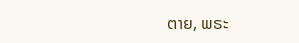ຕາຍ, ພຣະ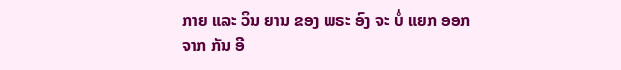ກາຍ ແລະ ວິນ ຍານ ຂອງ ພຣະ ອົງ ຈະ ບໍ່ ແຍກ ອອກ ຈາກ ກັນ ອີ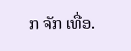ກ ຈັກ ເທື່ອ.